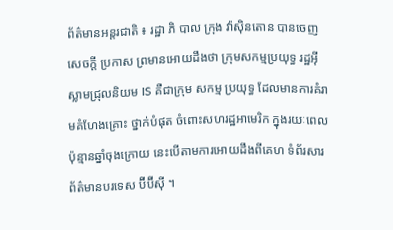ព័ត៌មានអន្តរជាតិ ៖ រដ្ឋា ភិ បាល ក្រុង វ៉ាស៊ិនតោន បានចេញ សេចក្តី ប្រកាស ព្រមានអោយដឹងថា ក្រុមសកម្មប្រយុទ្ធ រដ្ឋអ៊ីស្លាមជ្រុលនិយម IS គឺជាក្រុម សកម្ម ប្រយុទ្ធ ដែលមានការគំរាមគំហែងគ្រោះ ថ្នាក់បំផុត ចំពោះសហរដ្ឋអាមេរិក ក្នុងរយៈពេល ប៉ុន្មានឆ្នាំចុងក្រោយ នេះបើតាមការអោយដឹងពីគេហ ទំព័រសារព័ត៌មានបរទេស ប៊ីប៊ីស៊ី ។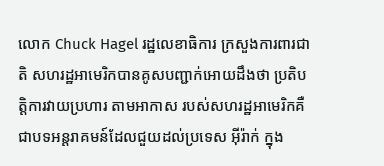លោក Chuck Hagel រដ្ឋលេខាធិការ ក្រសួងការពារជាតិ សហរដ្ឋអាមេរិកបានគូសបញ្ជាក់អោយដឹងថា ប្រតិបត្តិការវាយប្រហារ តាមអាកាស របស់សហរដ្ឋអាមេរិកគឺជាបទអន្តរាគមន៍ដែលជួយដល់ប្រទេស អ៊ីរ៉ាក់ ក្នុង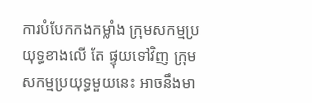ការបំបែកកងកម្លាំង ក្រុមសកម្មប្រយុទ្ធខាងលើ តែ ផ្ទុយទៅវិញ ក្រុមសកម្មប្រយុទ្ធមួយនេះ អាចនឹងមា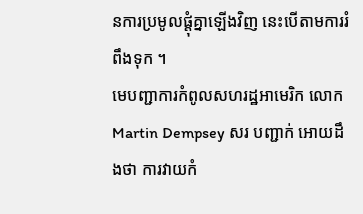នការប្រមូលផ្តុំគ្នាឡើងវិញ នេះបើតាមការរំពឹងទុក ។
មេបញ្ជាការកំពូលសហរដ្ឋអាមេរិក លោក Martin Dempsey សរ បញ្ជាក់ អោយដឹងថា ការវាយកំ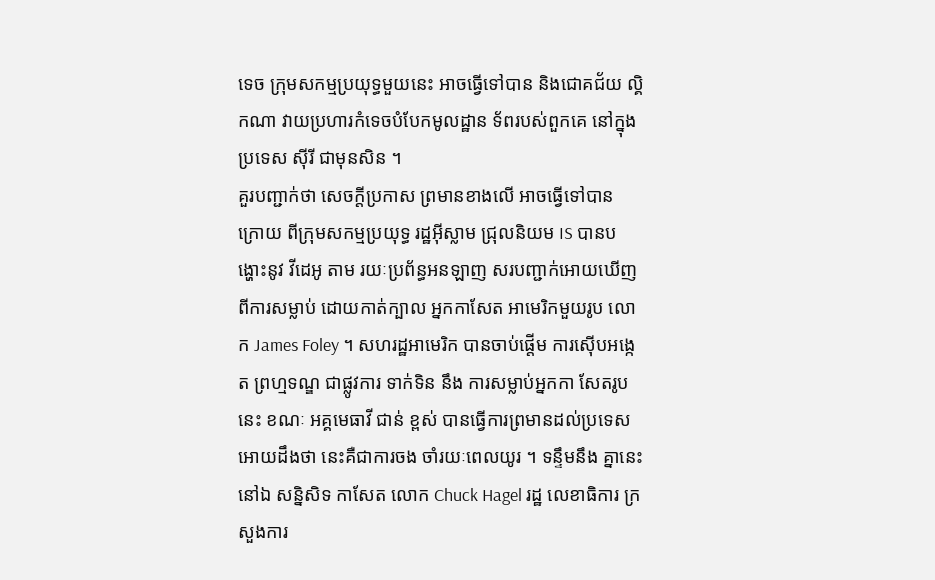ទេច ក្រុមសកម្មប្រយុទ្ធមួយនេះ អាចធ្វើទៅបាន និងជោគជ័យ ល្គិកណា វាយប្រហារកំទេចបំបែកមូលដ្ឋាន ទ័ពរបស់ពួកគេ នៅក្នុងប្រទេស ស៊ីរី ជាមុនសិន ។
គួរបញ្ជាក់ថា សេចក្តីប្រកាស ព្រមានខាងលើ អាចធ្វើទៅបាន ក្រោយ ពីក្រុមសកម្មប្រយុទ្ធ រដ្ឋអ៊ីស្លាម ជ្រុលនិយម IS បានបង្ហោះនូវ វីដេអូ តាម រយៈប្រព័ន្ធអនឡាញ សរបញ្ជាក់អោយឃើញ ពីការសម្លាប់ ដោយកាត់ក្បាល អ្នកកាសែត អាមេរិកមួយរូប លោក James Foley ។ សហរដ្ឋអាមេរិក បានចាប់ផ្តើម ការស៊ើបអង្កេត ព្រហ្មទណ្ឌ ជាផ្លូវការ ទាក់ទិន នឹង ការសម្លាប់អ្នកកា សែតរូបនេះ ខណៈ អគ្គមេធាវី ជាន់ ខ្ពស់ បានធ្វើការព្រមានដល់ប្រទេស អោយដឹងថា នេះគឺជាការចង ចាំរយៈពេលយូរ ។ ទន្ទឹមនឹង គ្នានេះ នៅឯ សន្និសិទ កាសែត លោក Chuck Hagel រដ្ឋ លេខាធិការ ក្រ សួងការ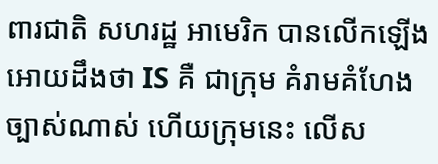ពារជាតិ សហរដ្ឋ អាមេរិក បានលើកឡើង អោយដឹងថា IS គឺ ជាក្រុម គំរាមគំហែង ច្បាស់ណាស់ ហើយក្រុមនេះ លើស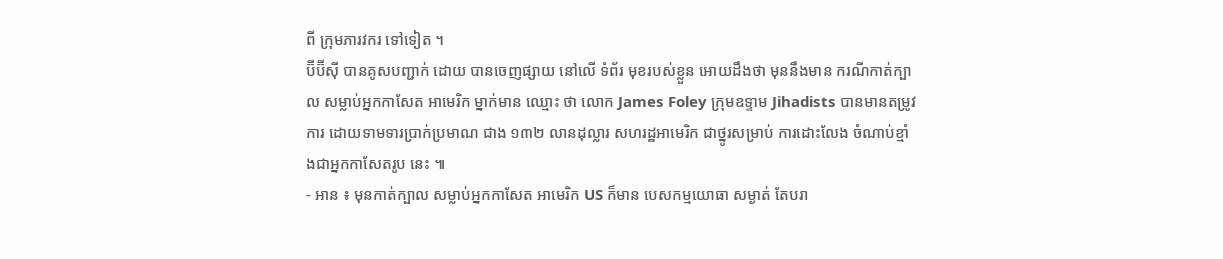ពី ក្រុមភារវករ ទៅទៀត ។
ប៊ីប៊ីស៊ី បានគូសបញ្ជាក់ ដោយ បានចេញផ្សាយ នៅលើ ទំព័រ មុខរបស់ខ្លួន អោយដឹងថា មុននឹងមាន ករណីកាត់ក្បាល សម្លាប់អ្នកកាសែត អាមេរិក ម្នាក់មាន ឈ្មោះ ថា លោក James Foley ក្រុមឧទ្ទាម Jihadists បានមានតម្រូវការ ដោយទាមទារប្រាក់ប្រមាណ ជាង ១៣២ លានដុល្លារ សហរដ្ឋអាមេរិក ជាថ្នូរសម្រាប់ ការដោះលែង ចំណាប់ខ្មាំងជាអ្នកកាសែតរូប នេះ ៕
- អាន ៖ មុនកាត់ក្បាល សម្លាប់អ្នកកាសែត អាមេរិក US ក៏មាន បេសកម្មយោធា សម្ងាត់ តែបរា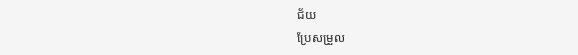ជ័យ
ប្រែសម្រួល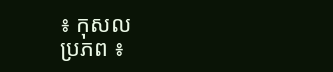៖ កុសល
ប្រភព ៖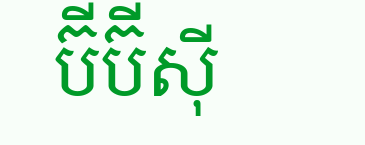ប៊ីប៊ីស៊ី